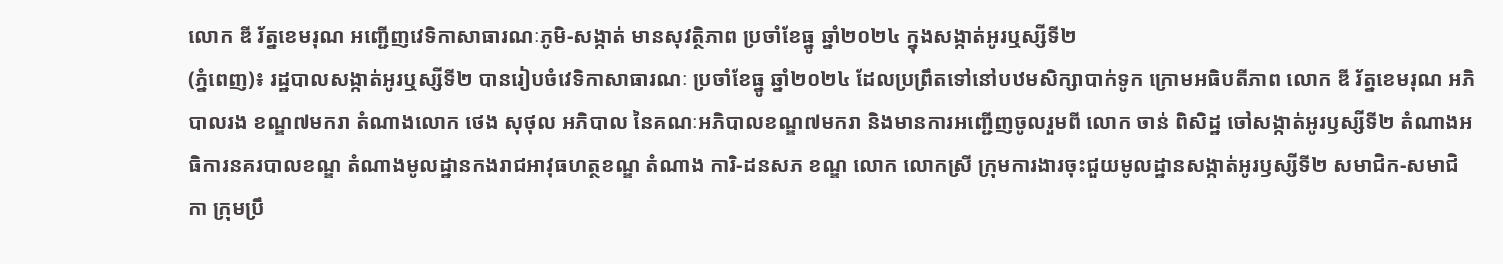លោក ឌី រ័ត្នខេមរុណ អញ្ជើញវេទិកាសាធារណៈភូមិ-សង្កាត់ មានសុវត្ថិភាព ប្រចាំខែធ្នូ ឆ្នាំ២០២៤ ក្នុងសង្កាត់អូរឬស្សីទី២
(ភ្នំពេញ)៖ រដ្ឋបាលសង្កាត់អូរឬស្សីទី២ បានរៀបចំវេទិកាសាធារណៈ ប្រចាំខែធ្នូ ឆ្នាំ២០២៤ ដែលប្រព្រឹតទៅនៅបឋមសិក្សាបាក់ទូក ក្រោមអធិបតីភាព លោក ឌី រ័ត្នខេមរុណ អភិបាលរង ខណ្ឌ៧មករា តំណាងលោក ថេង សុថុល អភិបាល នៃគណៈអភិបាលខណ្ឌ៧មករា និងមានការអញ្ជើញចូលរួមពី លោក ចាន់ ពិសិដ្ឋ ចៅសង្កាត់អូរឫស្សីទី២ តំណាងអធិការនគរបាលខណ្ឌ តំណាងមូលដ្ឋានកងរាជអាវុធហត្ថខណ្ឌ តំណាង ការិ-ដនសភ ខណ្ឌ លោក លោកស្រី ក្រុមការងារចុះជួយមូលដ្ឋានសង្កាត់អូរឫស្សីទី២ សមាជិក-សមាជិកា ក្រុមប្រឹ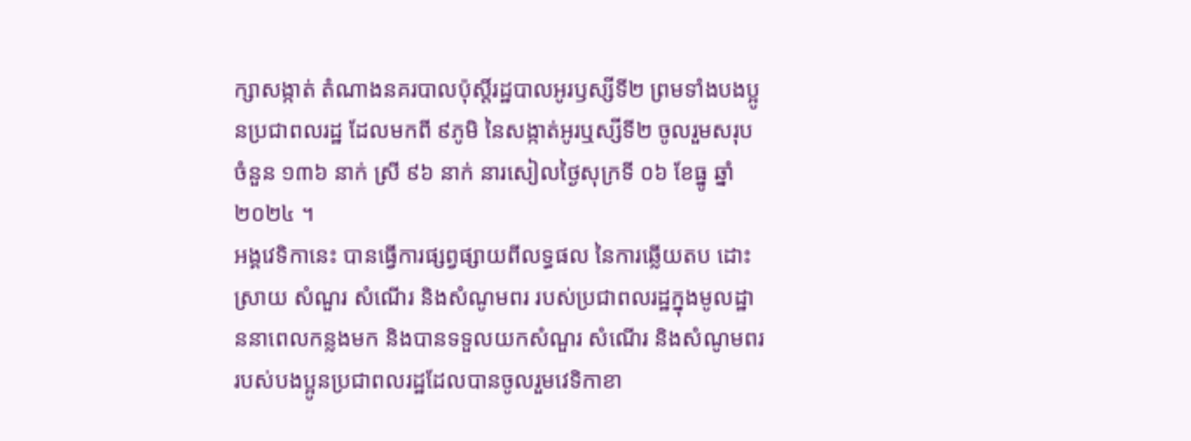ក្សាសង្កាត់ តំណាងនគរបាលប៉ុស្តិ៍រដ្ឋបាលអូរឫស្សីទី២ ព្រមទាំងបងប្អូនប្រជាពលរដ្ឋ ដែលមកពី ៩ភូមិ នៃសង្កាត់អូរឬស្សីទី២ ចូលរួមសរុបចំនួន ១៣៦ នាក់ ស្រី ៩៦ នាក់ នារសៀលថ្ងៃសុក្រទី ០៦ ខែធ្នូ ឆ្នាំ២០២៤ ។
អង្គវេទិកានេះ បានធ្វើការផ្សព្វផ្សាយពីលទ្ធផល នៃការឆ្លើយតប ដោះស្រាយ សំណួរ សំណើរ និងសំណូមពរ របស់ប្រជាពលរដ្ឋក្នុងមូលដ្ឋាននាពេលកន្លងមក និងបានទទួលយកសំណួរ សំណើរ និងសំណូមពរ របស់បងប្អូនប្រជាពលរដ្ឋដែលបានចូលរួមវេទិកាខា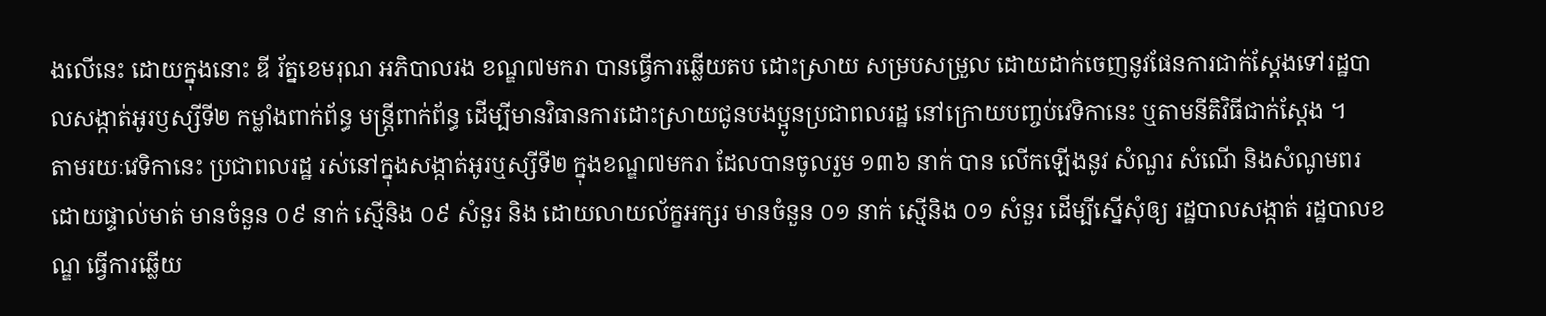ងលើនេះ ដោយក្នុងនោះ ឌី រ័ត្នខេមរុណ អភិបាលរង ខណ្ឌ៧មករា បានធ្វើការឆ្លើយតប ដោះស្រាយ សម្របសម្រួល ដោយដាក់ចេញនូវផែនការជាក់ស្តែងទៅរដ្ឋបាលសង្កាត់អូរឫស្សីទី២ កម្លាំងពាក់ព័ន្ធ មន្ត្រីពាក់ព័ន្ធ ដើម្បីមានវិធានការដោះស្រាយជូនបងប្អូនប្រជាពលរដ្ឋ នៅក្រោយបញ្ចប់វេទិកានេះ ឬតាមនីតិវិធីជាក់ស្តែង ។
តាមរយៈវេទិកានេះ ប្រជាពលរដ្ឋ រស់នៅក្នុងសង្កាត់អូរឬស្សីទី២ ក្នុងខណ្ឌ៧មករា ដែលបានចូលរួម ១៣៦ នាក់ បាន លើកឡើងនូវ សំណួរ សំណើ និងសំណូមពរ ដោយផ្ទាល់មាត់ មានចំនួន ០៩ នាក់ ស្មើនិង ០៩ សំនួរ និង ដោយលាយល័ក្ខអក្សរ មានចំនួន ០១ នាក់ ស្មើនិង ០១ សំនួរ ដើម្បីស្នើសុំឲ្យ រដ្ឋបាលសង្កាត់ រដ្ឋបាលខណ្ឌ ធ្វើការឆ្លើយ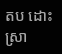តប ដោះស្រា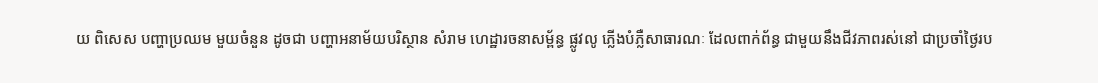យ ពិសេស បញ្ហាប្រឈម មួយចំនួន ដូចជា បញ្ហាអនាម័យបរិស្ថាន សំរាម ហេដ្ឋារចនាសម្ព័ន្ធ ផ្លូវលូ ភ្លើងបំភ្លឺសាធារណៈ ដែលពាក់ព័ន្ធ ជាមួយនឹងជីវភាពរស់នៅ ជាប្រចាំថ្ងៃរប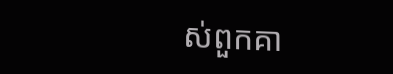ស់ពួកគា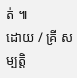ត់ ៕
ដោយ / គ្រី សម្បត្តិ